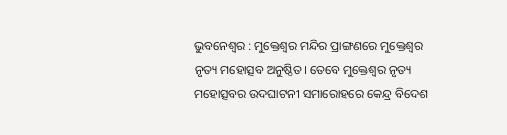ଭୁବନେଶ୍ୱର : ମୁକ୍ତେଶ୍ୱର ମନ୍ଦିର ପ୍ରାଙ୍ଗଣରେ ମୁକ୍ତେଶ୍ୱର ନୃତ୍ୟ ମହୋତ୍ସବ ଅନୁଷ୍ଠିତ। ତେବେ ମୁକ୍ତେଶ୍ୱର ନୃତ୍ୟ ମହୋତ୍ସବର ଉଦଘାଟନୀ ସମାରୋହରେ କେନ୍ଦ୍ର ବିଦେଶ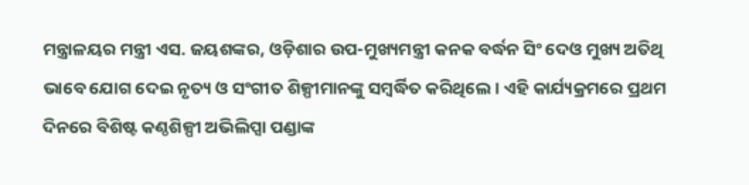ମନ୍ତ୍ରାଳୟର ମନ୍ତ୍ରୀ ଏସ. ଜୟଶଙ୍କର, ଓଡ଼ିଶାର ଉପ-ମୁଖ୍ୟମନ୍ତ୍ରୀ କନକ ବର୍ଦ୍ଧନ ସିଂ ଦେଓ ମୁଖ୍ୟ ଅତିଥି ଭାବେ ଯୋଗ ଦେଇ ନୃତ୍ୟ ଓ ସଂଗୀତ ଶିଳ୍ପୀମାନଙ୍କୁ ସମ୍ବର୍ଦ୍ଧିତ କରିଥିଲେ। ଏହି କାର୍ଯ୍ୟକ୍ରମରେ ପ୍ରଥମ ଦିନରେ ବିଶିଷ୍ଟ କଣ୍ଠଶିଳ୍ପୀ ଅଭିଲିପ୍ସା ପଣ୍ଡାଙ୍କ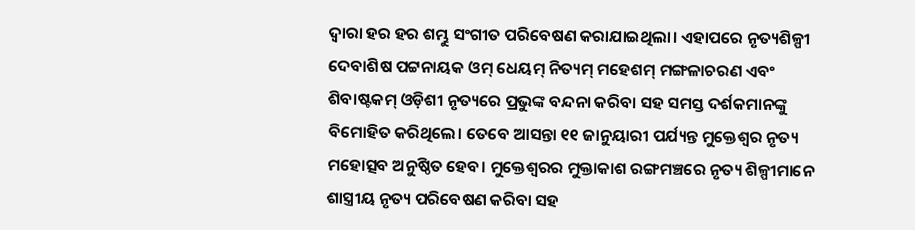ଦ୍ୱାରା ହର ହର ଶମ୍ଭୁ ସଂଗୀତ ପରିବେଷଣ କରାଯାଇଥିଲା। ଏହାପରେ ନୃତ୍ୟଶିଳ୍ପୀ ଦେବାଶିଷ ପଟ୍ଟନାୟକ ଓମ୍ ଧେୟମ୍ ନିତ୍ୟମ୍ ମହେଶମ୍ ମଙ୍ଗଳାଚରଣ ଏବଂ ଶିବାଷ୍ଟକମ୍ ଓଡ଼ିଶୀ ନୃତ୍ୟରେ ପ୍ରଭୁଙ୍କ ବନ୍ଦନା କରିବା ସହ ସମସ୍ତ ଦର୍ଶକମାନଙ୍କୁ ବିମୋହିତ କରିଥିଲେ। ତେବେ ଆସନ୍ତା ୧୧ ଜାନୁୟାରୀ ପର୍ଯ୍ୟନ୍ତ ମୁକ୍ତେଶ୍ୱର ନୃତ୍ୟ ମହୋତ୍ସବ ଅନୁଷ୍ଠିତ ହେବ। ମୁକ୍ତେଶ୍ୱରର ମୁକ୍ତାକାଶ ରଙ୍ଗମଞ୍ଚରେ ନୃତ୍ୟ ଶିଳ୍ପୀମାନେ ଶାସ୍ତ୍ରୀୟ ନୃତ୍ୟ ପରିବେଷଣ କରିବା ସହ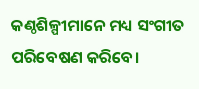କଣ୍ଠଶିଳ୍ପୀମାନେ ମଧ୍ୟ ସଂଗୀତ ପରିବେଷଣ କରିବେ।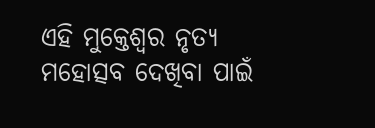ଏହି ମୁକ୍ତେଶ୍ୱର ନୃତ୍ୟ ମହୋତ୍ସବ ଦେଖିବା ପାଇଁ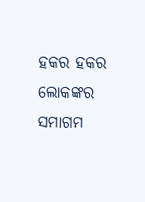ହକର ହକର ଲୋକଙ୍କର ସମାଗମ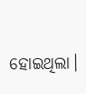ହୋଇଥିଲା।